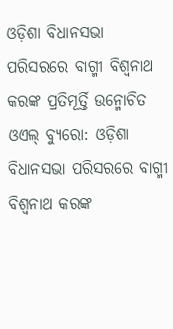ଓଡ଼ିଶା ବିଧାନସଭା ପରିସରରେ ବାଗ୍ମୀ ବିଶ୍ୱନାଥ କରଙ୍କ ପ୍ରତିମୂର୍ତ୍ତି ଉନ୍ମୋଚିତ
ଓଏଲ୍ ବ୍ୟୁରୋ: ଓଡ଼ିଶା ବିଧାନସଭା ପରିସରରେ ବାଗ୍ମୀ ବିଶ୍ୱନାଥ କରଙ୍କ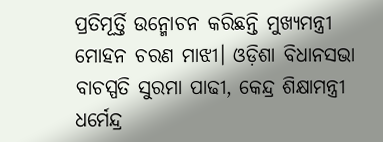ପ୍ରତିମୂର୍ତ୍ତି ଉନ୍ମୋଚନ କରିଛନ୍ତି ମୁଖ୍ୟମନ୍ତ୍ରୀ ମୋହନ ଚରଣ ମାଝୀ। ଓଡ଼ିଶା ବିଧାନସଭା ବାଚସ୍ପତି ସୁରମା ପାଢୀ, କେନ୍ଦ୍ର ଶିକ୍ଷାମନ୍ତ୍ରୀ ଧର୍ମେନ୍ଦ୍ର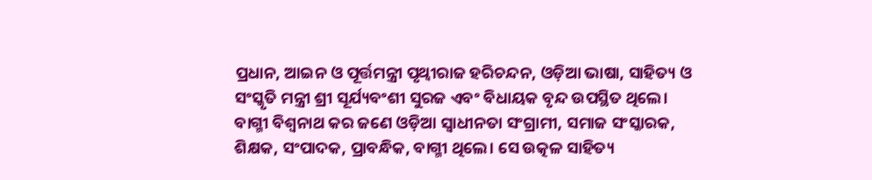ପ୍ରଧାନ, ଆଇନ ଓ ପୂର୍ତ୍ତମନ୍ତ୍ରୀ ପୃଥ୍ବୀରାଜ ହରିଚନ୍ଦନ, ଓଡ଼ିଆ ଭାଷା, ସାହିତ୍ୟ ଓ ସଂସ୍କୃତି ମନ୍ତ୍ରୀ ଶ୍ରୀ ସୂର୍ଯ୍ୟବଂଶୀ ସୁରଜ ଏବଂ ବିଧାୟକ ବୃନ୍ଦ ଉପସ୍ଥିତ ଥିଲେ।
ବାଗ୍ମୀ ବିଶ୍ୱନାଥ କର ଜଣେ ଓଡ଼ିଆ ସ୍ୱାଧୀନତା ସଂଗ୍ରାମୀ, ସମାଜ ସଂସ୍କାରକ, ଶିକ୍ଷକ, ସଂପାଦକ, ପ୍ରାବନ୍ଧିକ, ବାଗ୍ମୀ ଥିଲେ। ସେ ଉତ୍କଳ ସାହିତ୍ୟ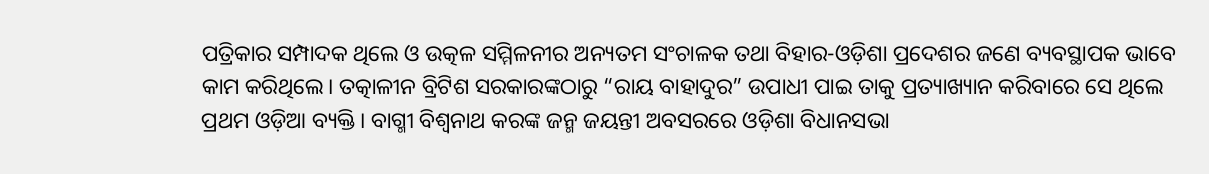ପତ୍ରିକାର ସମ୍ପାଦକ ଥିଲେ ଓ ଉତ୍କଳ ସମ୍ମିଳନୀର ଅନ୍ୟତମ ସଂଚାଳକ ତଥା ବିହାର-ଓଡ଼ିଶା ପ୍ରଦେଶର ଜଣେ ବ୍ୟବସ୍ଥାପକ ଭାବେ କାମ କରିଥିଲେ। ତତ୍କାଳୀନ ବ୍ରିଟିଶ ସରକାରଙ୍କଠାରୁ “ରାୟ ବାହାଦୁର” ଉପାଧୀ ପାଇ ତାକୁ ପ୍ରତ୍ୟାଖ୍ୟାନ କରିବାରେ ସେ ଥିଲେ ପ୍ରଥମ ଓଡ଼ିଆ ବ୍ୟକ୍ତି। ବାଗ୍ମୀ ବିଶ୍ୱନାଥ କରଙ୍କ ଜନ୍ମ ଜୟନ୍ତୀ ଅବସରରେ ଓଡ଼ିଶା ବିଧାନସଭା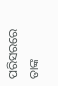ପରିସରରେ ତାଙ୍କ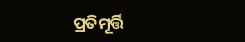ପ୍ରତିମୂର୍ତ୍ତି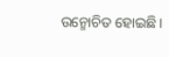ଉନ୍ମୋଚିତ ହୋଇଛି।